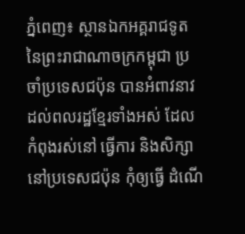ភ្នំពេញ៖ ស្ថានឯកអគ្គរាជទូត នៃព្រះរាជាណាចក្រកម្ពុជា ប្រចាំប្រទេសជប៉ុន បានអំពាវនាវដល់ពលរដ្ឋខ្មែរទាំងអស់ ដែលកំពុងរស់នៅ ធ្វើការ និងសិក្សានៅប្រទេសជប៉ុន កុំឲ្យធ្វើ ដំណើ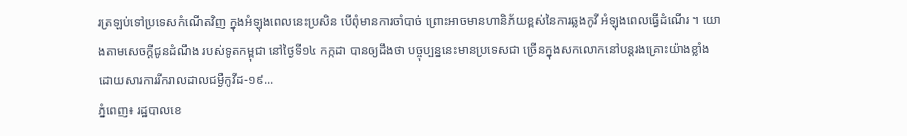រត្រឡប់ទៅប្រទេសកំណើតវិញ ក្នុងអំឡុងពេលនេះប្រសិន បើពុំមានការចាំបាច់ ព្រោះអាចមានហានិភ័យខ្ពស់នៃការឆ្លងកូវី អំឡុងពេលធ្វើដំណើរ ។ យោងតាមសេចក្តីជូនដំណឹង របស់ទូតកម្ពុជា នៅថ្ងៃទី១៤ កក្កដា បានឲ្យដឹងថា បច្ចុប្បន្ននេះមានប្រទេសជា ច្រើនក្នុងសកលោកនៅបន្តរងគ្រោះយ៉ាងខ្លាំងដោយសារការរីករាលដាលជម្ងឺកូវីដ-១៩...
ភ្នំពេញ៖ រដ្ឋបាលខេ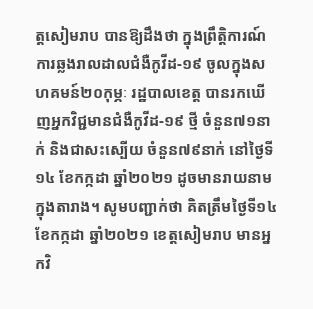ត្តសៀមរាប បានឱ្យដឹងថា ក្នុងព្រឹត្តិការណ៍ ការឆ្លងរាលដាលជំងឺកូវីដ-១៩ ចូលក្នុងសហគមន៍២០កុម្ភៈ រដ្ឋបាលខេត្ត បានរកឃើញអ្នកវិជ្ជមានជំងឺកូវីដ-១៩ ថ្មី ចំនួន៧១នាក់ និងជាសះស្បើយ ចំនួន៧៩នាក់ នៅថ្ងៃទី១៤ ខែកក្កដា ឆ្នាំ២០២១ ដូចមានរាយនាមក្នុងតារាង។ សូមបញ្ជាក់ថា គិតត្រឹមថ្ងៃទី១៤ ខែកក្កដា ឆ្នាំ២០២១ ខេត្តសៀមរាប មានអ្នកវិ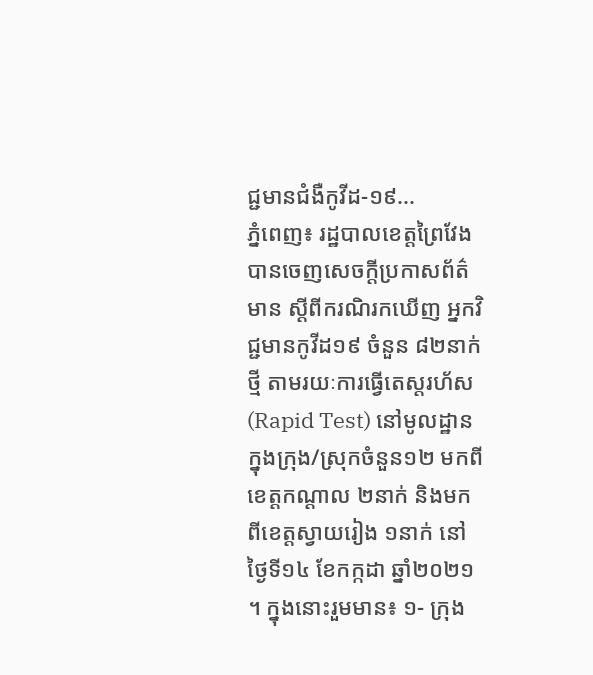ជ្ជមានជំងឺកូវីដ-១៩...
ភ្នំពេញ៖ រដ្ឋបាលខេត្តព្រៃវែង បានចេញសេចក្ដីប្រកាសព័ត៌មាន ស្ដីពីករណិរកឃើញ អ្នកវិជ្ជមានកូវីដ១៩ ចំនួន ៨២នាក់ថ្មី តាមរយៈការធ្វើតេស្តរហ័ស (Rapid Test) នៅមូលដ្ឋានក្នុងក្រុង/ស្រុកចំនួន១២ មកពីខេត្តកណ្ដាល ២នាក់ និងមកពីខេត្តស្វាយរៀង ១នាក់ នៅថ្ងៃទី១៤ ខែកក្កដា ឆ្នាំ២០២១ ។ ក្នុងនោះរួមមាន៖ ១- ក្រុង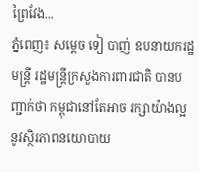ព្រៃវែង...
ភ្នំពេញ៖ សម្ដេច ទៀ បាញ់ ឧបនាយករដ្ឋមន្ត្រី រដ្ឋមន្ដ្រីក្រសួងការពារជាតិ បានបញ្ជាក់ថា កម្ពុជានៅតែអាច រក្សាយ៉ាងល្អ នូវស្ថិរភាពនយោបាយ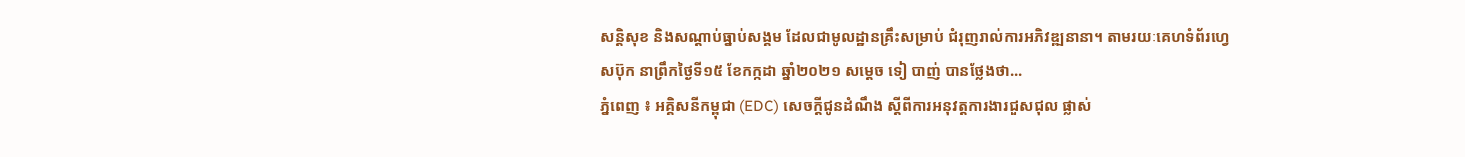សន្តិសុខ និងសណ្តាប់ធ្នាប់សង្គម ដែលជាមូលដ្ឋានគ្រឹះសម្រាប់ ជំរុញរាល់ការអភិវឌ្ឍនានា។ តាមរយៈគេហទំព័រហ្វេសប៊ុក នាព្រឹកថ្ងៃទី១៥ ខែកក្កដា ឆ្នាំ២០២១ សម្ដេច ទៀ បាញ់ បានថ្លែងថា...
ភ្នំពេញ ៖ អគ្គិសនីកម្ពុជា (EDC) សេចក្តីជូនដំណឹង ស្តីពីការអនុវត្តការងារជួសជុល ផ្លាស់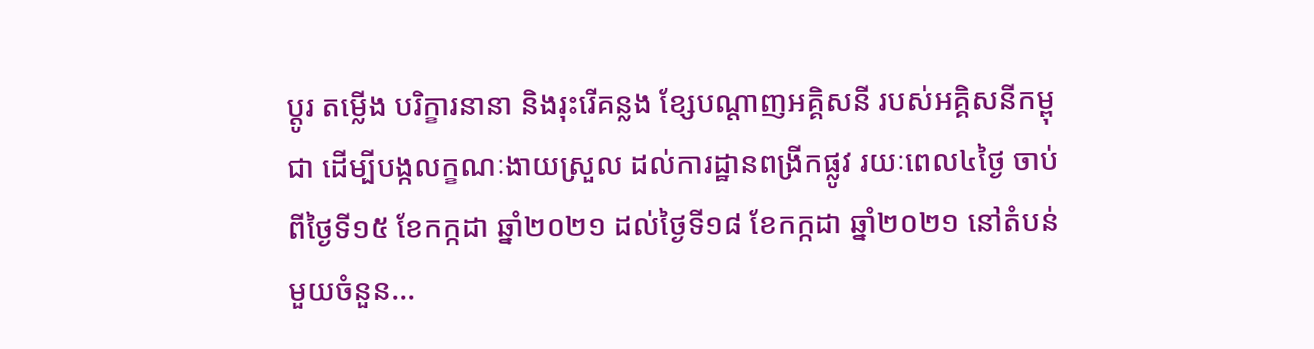ប្តូរ តម្លើង បរិក្ខារនានា និងរុះរើគន្លង ខ្សែបណ្តាញអគ្គិសនី របស់អគ្គិសនីកម្ពុជា ដើម្បីបង្កលក្ខណៈងាយស្រួល ដល់ការដ្ឋានពង្រីកផ្លូវ រយៈពេល៤ថ្ងៃ ចាប់ពីថ្ងៃទី១៥ ខែកក្កដា ឆ្នាំ២០២១ ដល់ថ្ងៃទី១៨ ខែកក្កដា ឆ្នាំ២០២១ នៅតំបន់មួយចំនួន...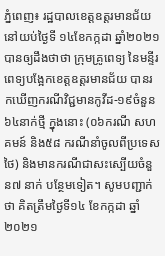ភ្នំពេញ៖ រដ្ឋបាលខេត្តឧត្តរមានជ័យ នៅយប់ថ្ងៃទី ១៤ខែកក្កដា ឆ្នាំ២០២១ បានឲ្យដឹងថាថា ក្រុមគ្រូពេទ្យ នៃមន្ទីរពេទ្យបង្អែកខេត្តឧត្ដរមានជ័យ បានរកឃើញករណីវិជ្ជមានកូវីដ-១៩ចំនួន៦៤នាក់ថ្មី ក្នុងនោះ (០៦ករណី សហគមន៍ និង៥៨ ករណីនាំចូលពីប្រទេសថៃ) និងមានករណីជាសះស្បើយចំនួន៧ នាក់ បន្ថែមទៀត។ សូមបញ្ជាក់ថា គិតត្រឹមថ្ងៃទី១៤ ខែកក្កដា ឆ្នាំ២០២១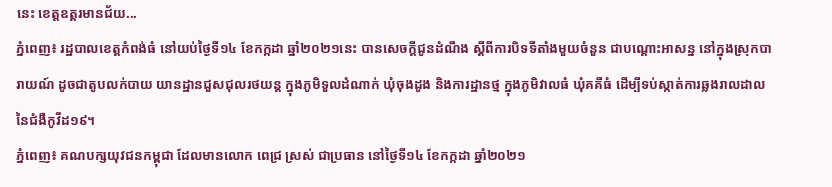នេះ ខេត្តឧត្តរមានជ័យ...
ភ្នំពេញ៖ រដ្ឋបាលខេត្តកំពង់ធំ នៅយប់ថ្ងៃទី១៤ ខែកក្កដា ឆ្នាំ២០២១នេះ បានសេចក្ដីជូនដំណឹង ស្ដីពីការបិទទីតាំងមួយចំនួន ជាបណ្តោះអាសន្ន នៅក្នុងស្រុកបារាយណ៍ ដូចជាតូបលក់បាយ យានដ្ឋានជួសជុលរថយន្ត ក្នុងភូមិទួលដំណាក់ ឃុំចុងដូង និងការដ្ឋានថ្ម ក្នុងភូមិវាលធំ ឃុំគគីធំ ដើម្បីទប់ស្កាត់ការឆ្លងរាលដាលនៃជំងឺកូវីដ១៩។
ភ្នំពេញ៖ គណបក្សយុវជនកម្ពុជា ដែលមានលោក ពេជ្រ ស្រស់ ជាប្រធាន នៅថ្ងៃទី១៤ ខែកក្កដា ឆ្នាំ២០២១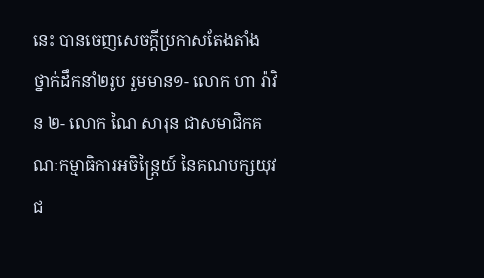នេះ បានចេញសេចក្តីប្រកាសតែងតាំង ថ្នាក់ដឹកនាំ២រូប រួមមាន១- លោក ហា រ៉ាវិន ២- លោក ណៃ សារុន ជាសមាជិកគណៈកម្មាធិការអចិន្ត្រៃយ៍ នៃគណបក្សយុវជ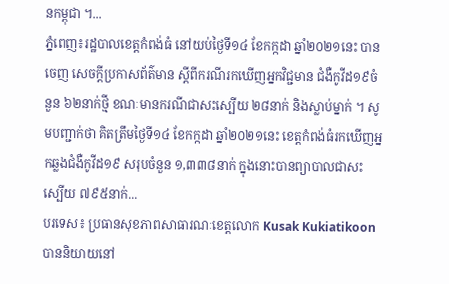នកម្ពុជា ។...
ភ្នំពេញ៖រដ្ឋបាលខេត្តកំពង់ធំ នៅយប់ថ្ងៃទី១៤ ខែកក្កដា ឆ្នាំ២០២១នេះ បានចេញ សេចក្តីប្រកាសព័ត៌មាន ស្តីពីករណីរកឃើញអ្នកវិជ្ជមាន ជំងឺកូវីដ១៩ចំនួន ៦២នាក់ថ្មី ខណៈមានករណីជាសះស្បើយ ២៨នាក់ និងស្លាប់ម្នាក់ ។ សូមបញ្ជាក់ថា គិតត្រឹមថ្ងៃទី១៤ ខែកក្កដា ឆ្នាំ២០២១នេះ ខេត្តកំពង់ធំរកឃើញអ្នកឆ្លងជំងឺកូវីដ១៩ សរុបចំនួន ១,៣៣៨នាក់ ក្នុងនោះបានព្យាបាលជាសះស្បើយ ៧៩៥នាក់...
បរទេស៖ ប្រធានសុខភាពសាធារណៈខេត្តលោក Kusak Kukiatikoon បាននិយាយនៅ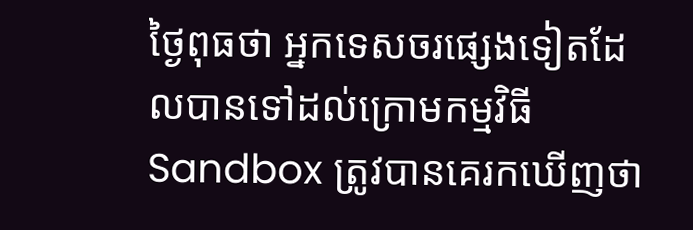ថ្ងៃពុធថា អ្នកទេសចរផ្សេងទៀតដែលបានទៅដល់ក្រោមកម្មវិធី Sandbox ត្រូវបានគេរកឃើញថា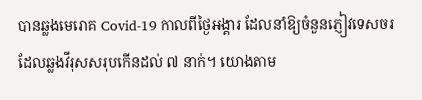បានឆ្លងមេរោគ Covid-19 កាលពីថ្ងៃអង្គារ ដែលនាំឱ្យចំនួនភ្ញៀវទេសចរ ដែលឆ្លងវីរុសសរុបកើនដល់ ៧ នាក់។ យោងតាម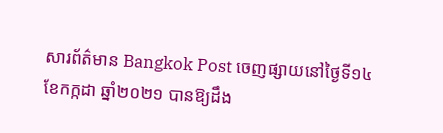សារព័ត៌មាន Bangkok Post ចេញផ្សាយនៅថ្ងៃទី១៤ ខែកក្កដា ឆ្នាំ២០២១ បានឱ្យដឹង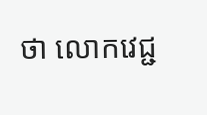ថា លោកវេជ្ជ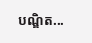បណ្ឌិត...